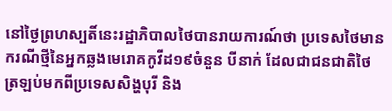នៅថ្ងៃព្រហស្បតិ៍នេះរដ្ឋាភិបាលថៃបានរាយការណ៍ថា ប្រទេសថៃមានករណីថ្មីនៃអ្នកឆ្លងមេរោគកូវីដ១៩ចំនួន បីនាក់ ដែលជាជនជាតិថៃត្រឡប់មកពីប្រទេសសិង្ហបុរី និង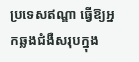ប្រទេសឥណ្ឌា ធ្វើឱ្យអ្នកឆ្លងជំងឺសរុបក្នុង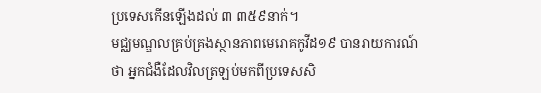ប្រទេសកើនឡើងដល់ ៣ ៣៥៩នាក់។
មជ្ឈមណ្ឌលគ្រប់គ្រងស្ថានភាពមេរោគកូវីដ១៩ បានរាយការណ៍ថា អ្នកជំងឺដែលវិលត្រឡប់មកពីប្រទេសសិ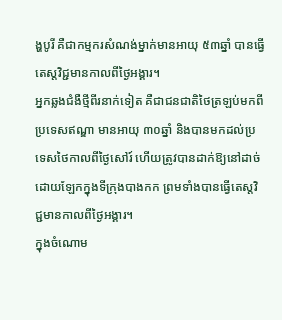ង្ហបូរី គឺជាកម្មករសំណង់ម្នាក់មានអាយុ ៥៣ឆ្នាំ បានធ្វើតេស្តវិជ្ជមានកាលពីថ្ងៃអង្គារ។
អ្នកឆ្លងជំងឺថ្មីពីរនាក់ទៀត គឺជាជនជាតិថៃត្រឡប់មកពីប្រទេសឥណ្ឌា មានអាយុ ៣០ឆ្នាំ និងបានមកដល់ប្រទេសថៃកាលពីថ្ងៃសៅរ៍ ហើយត្រូវបានដាក់ឱ្យនៅដាច់ដោយឡែកក្នុងទីក្រុងបាងកក ព្រមទាំងបានធ្វើតេស្តវិជ្ជមានកាលពីថ្ងៃអង្គារ។
ក្នុងចំណោម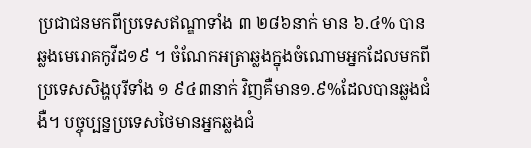ប្រជាជនមកពីប្រទេសឥណ្ឌាទាំង ៣ ២៨៦នាក់ មាន ៦.៤% បានឆ្លងមេរោគកូវីដ១៩ ។ ចំណែកអត្រាឆ្លងក្នុងចំណោមអ្នកដែលមកពីប្រទេសសិង្ហបុរីទាំង ១ ៩៤៣នាក់ វិញគឺមាន១.៩%ដែលបានឆ្លងជំងឺ។ បច្ចុប្បន្នប្រទេសថៃមានអ្នកឆ្លងជំ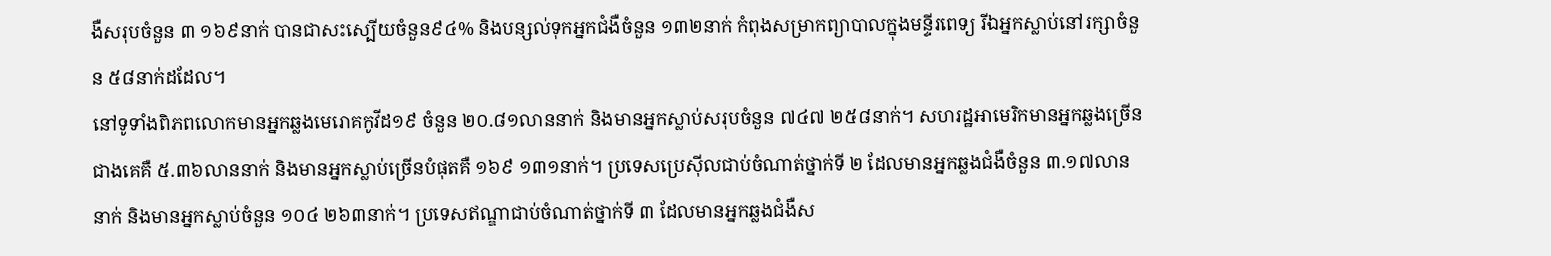ងឺសរុបចំនួន ៣ ១៦៩នាក់ បានជាសះស្បើយចំនួន៩៤% និងបន្សល់ទុកអ្នកជំងឺចំនួន ១៣២នាក់ កំពុងសម្រាកព្យាបាលក្នុងមន្ទីរពេទ្យ រីឯអ្នកស្លាប់នៅរក្សាចំនួន ៥៨នាក់ដដែល។
នៅទូទាំងពិភពលោកមានអ្នកឆ្លងមេរោគកូវីដ១៩ ចំនួន ២០.៨១លាននាក់ និងមានអ្នកស្លាប់សរុបចំនួន ៧៤៧ ២៥៨នាក់។ សហរដ្ឋអាមេរិកមានអ្នកឆ្លងច្រើនជាងគេគឺ ៥.៣៦លាននាក់ និងមានអ្នកស្លាប់ច្រើនបំផុតគឺ ១៦៩ ១៣១នាក់។ ប្រទេសប្រេស៊ីលជាប់ចំណាត់ថ្នាក់ទី ២ ដែលមានអ្នកឆ្លងជំងឺចំនួន ៣.១៧លាននាក់ និងមានអ្នកស្លាប់ចំនួន ១០៤ ២៦៣នាក់។ ប្រទេសឥណ្ឌាជាប់ចំណាត់ថ្នាក់ទី ៣ ដែលមានអ្នកឆ្លងជំងឺស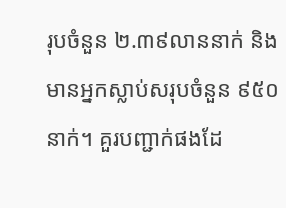រុបចំនួន ២.៣៩លាននាក់ និងមានអ្នកស្លាប់សរុបចំនួន ៩៥០នាក់។ គួរបញ្ជាក់ផងដែ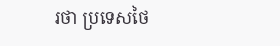រថា ប្រទេសថៃ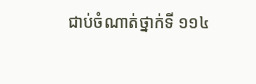ជាប់ចំណាត់ថ្នាក់ទី ១១៤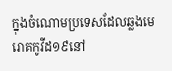ក្នុងចំណោមប្រទេសដែលឆ្លងមេរោគកូវីដ១៩នៅ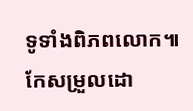ទូទាំងពិភពលោក៕
កែសម្រួលដោ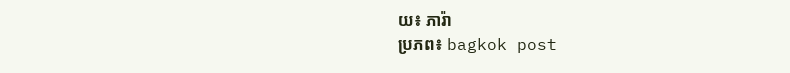យ៖ ភារ៉ា
ប្រភព៖ bagkok post